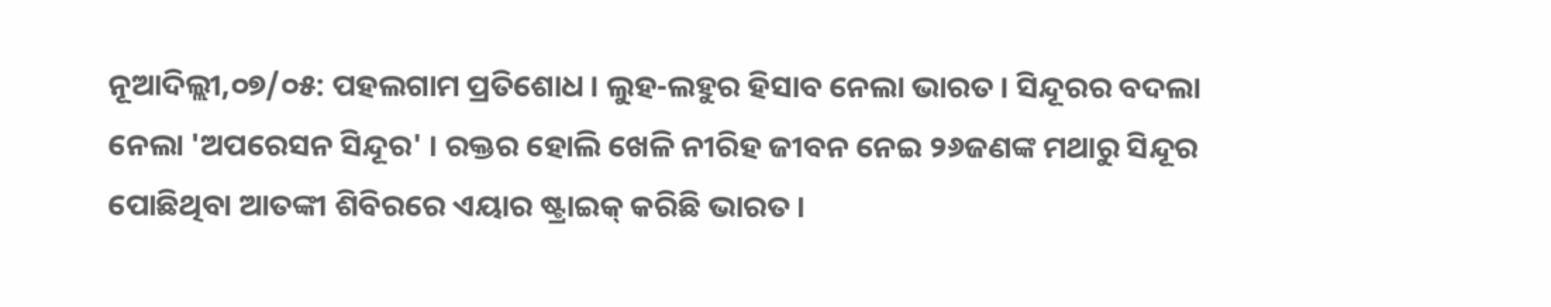ନୂଆଦିଲ୍ଲୀ,୦୭/୦୫: ପହଲଗାମ ପ୍ରତିଶୋଧ । ଲୁହ-ଲହୁର ହିସାବ ନେଲା ଭାରତ । ସିନ୍ଦୂରର ବଦଲା ନେଲା 'ଅପରେସନ ସିନ୍ଦୂର' । ରକ୍ତର ହୋଲି ଖେଳି ନୀରିହ ଜୀବନ ନେଇ ୨୬ଜଣଙ୍କ ମଥାରୁ ସିନ୍ଦୂର ପୋଛିଥିବା ଆତଙ୍କୀ ଶିବିରରେ ଏୟାର ଷ୍ଟ୍ରାଇକ୍ କରିଛି ଭାରତ ।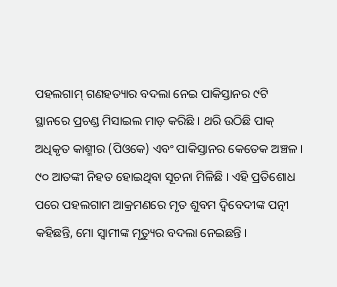ପହଲଗାମ୍ ଗଣହତ୍ୟାର ବଦଲା ନେଇ ପାକିସ୍ତାନର ୯ଟି ସ୍ଥାନରେ ପ୍ରଚଣ୍ଡ ମିସାଇଲ ମାଡ଼ କରିଛି । ଥରି ଉଠିଛି ପାକ୍ ଅଧିକୃତ କାଶ୍ମୀର (ପିଓକେ) ଏବଂ ପାକିସ୍ତାନର କେତେକ ଅଞ୍ଚଳ । ୯୦ ଆତଙ୍କୀ ନିହତ ହୋଇଥିବା ସୂଚନା ମିଳିଛି । ଏହି ପ୍ରତିଶୋଧ ପରେ ପହଲଗାମ ଆକ୍ରମଣରେ ମୃତ ଶୁବମ ଦ୍ୱିବେଦୀଙ୍କ ପତ୍ନୀ କହିଛନ୍ତି, ମୋ ସ୍ୱାମୀଙ୍କ ମୃତ୍ୟୁର ବଦଲା ନେଇଛନ୍ତି ।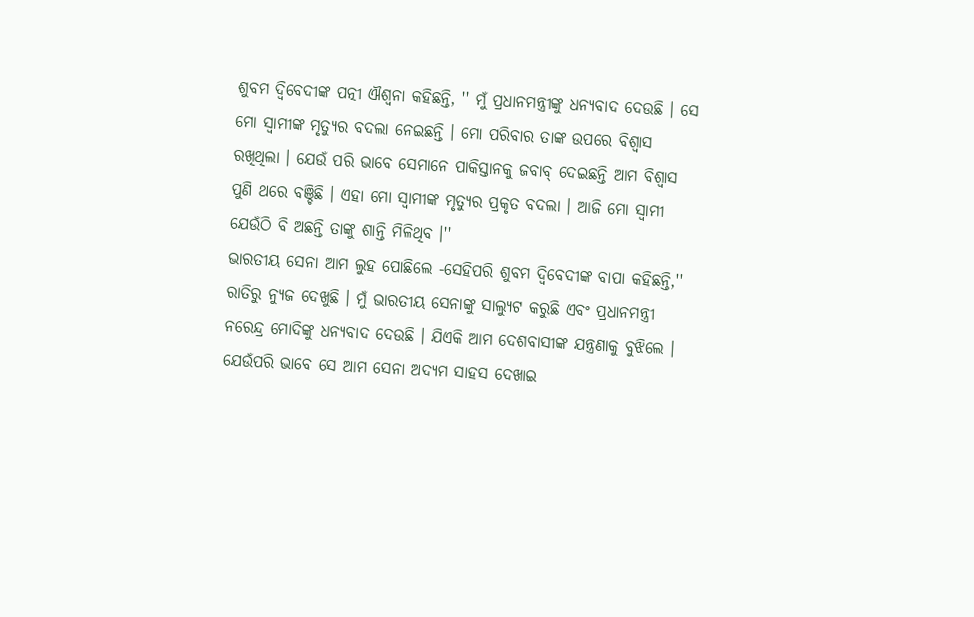ଶୁବମ ଦ୍ବିବେଦୀଙ୍କ ପତ୍ନୀ ଐଶ୍ୱନା କହିଛନ୍ତି, '' ମୁଁ ପ୍ରଧାନମନ୍ତ୍ରୀଙ୍କୁ ଧନ୍ୟବାଦ ଦେଉଛି । ସେ ମୋ ସ୍ୱାମୀଙ୍କ ମୃତ୍ୟୁର ବଦଲା ନେଇଛନ୍ତି । ମୋ ପରିବାର ତାଙ୍କ ଉପରେ ବିଶ୍ୱାସ ରଖିଥିଲା । ଯେଉଁ ପରି ଭାବେ ସେମାନେ ପାକିସ୍ତାନକୁ ଜବାବ୍ ଦେଇଛନ୍ତି ଆମ ବିଶ୍ୱାସ ପୁଣି ଥରେ ବଞ୍ଚିଛି । ଏହା ମୋ ସ୍ୱାମୀଙ୍କ ମୃତ୍ୟୁର ପ୍ରକୃତ ବଦଲା । ଆଜି ମୋ ସ୍ୱାମୀ ଯେଉଁଠି ବି ଅଛନ୍ତି ତାଙ୍କୁ ଶାନ୍ତି ମିଳିଥିବ ।''
ଭାରତୀୟ ସେନା ଆମ ଲୁହ ପୋଛିଲେ -ସେହିପରି ଶୁବମ ଦ୍ୱିବେଦୀଙ୍କ ବାପା କହିଛନ୍ତି,'' ରାତିରୁ ନ୍ୟୁଜ ଦେଖୁଛି । ମୁଁ ଭାରତୀୟ ସେନାଙ୍କୁ ସାଲ୍ୟୁଟ କରୁଛି ଏବଂ ପ୍ରଧାନମନ୍ତ୍ରୀ ନରେନ୍ଦ୍ର ମୋଦିଙ୍କୁ ଧନ୍ୟବାଦ ଦେଉଛି । ଯିଏକି ଆମ ଦେଶବାସୀଙ୍କ ଯନ୍ତ୍ରଣାକୁ ବୁଝିଲେ । ଯେଉଁପରି ଭାବେ ସେ ଆମ ସେନା ଅଦ୍ୟମ ସାହସ ଦେଖାଇ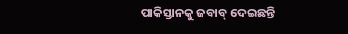ପାକିସ୍ତାନକୁ ଜବାବ୍ ଦେଇଛନ୍ତି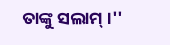ତାଙ୍କୁ ସଲାମ୍ ।''